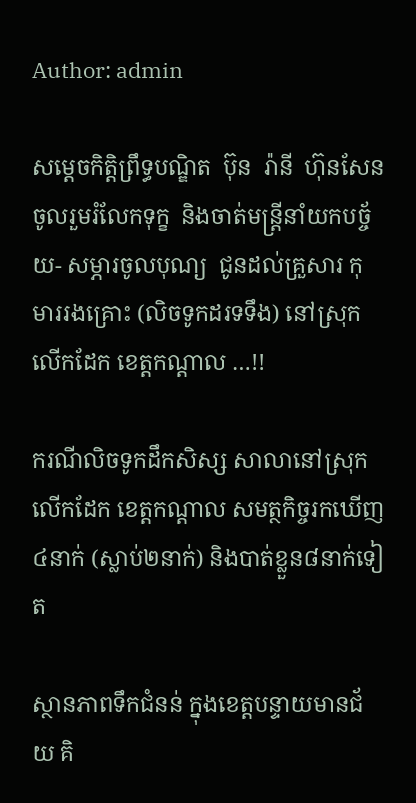Author: admin

សម្តេចកិត្តិព្រឹទ្ធបណ្ឌិត  ប៊ុន  រ៉ានី  ហ៊ុនសែន  ចូលរួមរំលែកទុក្ខ  និងចាត់មន្ត្រីនាំយកបច្ច័យ- សម្ភារចូលបុណ្យ  ជូនដល់គ្រួសារ កុមាររងគ្រោះ (លិចទូកដរទទឹង) នៅស្រុកលើកដែក ខេត្តកណ្តាល …!!

ករណីលិចទូកដឹកសិស្ស សាលានៅស្រុកលើកដែក ខេត្តកណ្តាល សមត្ថកិច្ចរកឃើញ៤នាក់ (ស្លាប់២នាក់) និងបាត់ខ្លួន៨នាក់ទៀត

ស្ថានភាពទឹកជំនន់ ក្នុងខេត្តបន្ទាយមានជ័យ គិ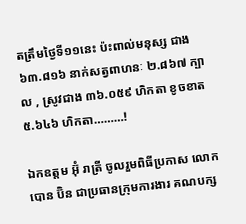តត្រឹមថ្ងៃទី១១នេះ ប៉ះពាល់មនុស្ស ជាង ៦៣.៨១៦ នាក់សត្វពាហនៈ ២.៨៦៧ ក្បាល , ស្រូវជាង ៣៦.០៥៩ ហិកតា ខូចខាត ៥.៦៤៦ ហិកតា………!

ឯកឧត្តម អ៊ុំ រាត្រី ចូលរួមពិធីប្រកាស លោក បោន ប៊ិន ជាប្រធានក្រុមការងារ គណបក្ស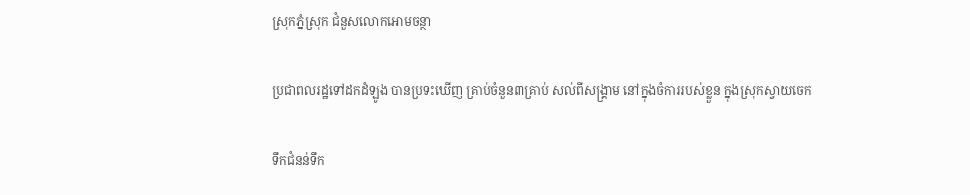ស្រុកភ្នំស្រុក ជំនួសលោកអោមចន្ថា

ប្រជាពលរដ្ឋទៅដកដំឡូង បានប្រទះឃើញ គ្រាប់ចំនួន៣គ្រាប់ សល់ពីសង្គ្រាម នៅក្នុងចំការរបស់ខ្លួន ក្នុងស្រុកស្វាយចេក

ទឹកជំនន់ទឹក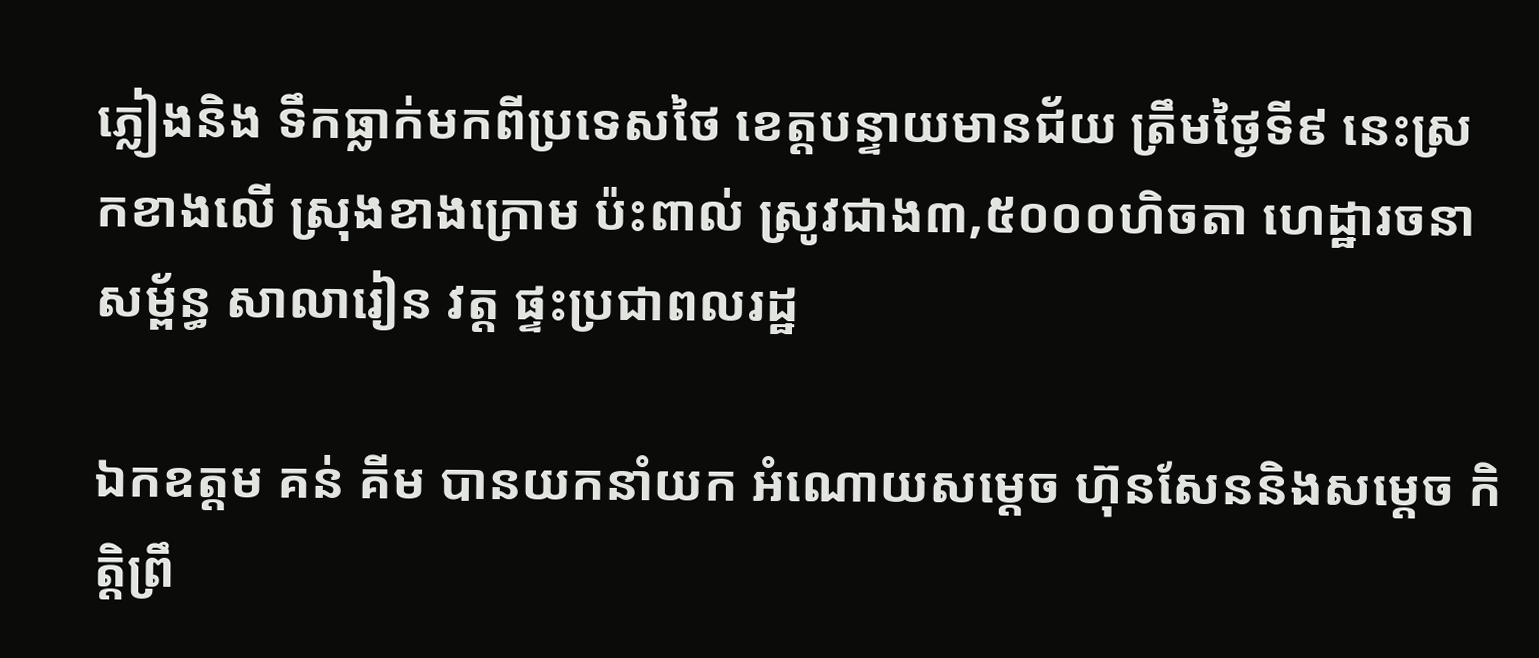ភ្លៀងនិង ទឹកធ្លាក់មកពីប្រទេសថៃ ខេត្តបន្ទាយមានជ័យ ត្រឹមថ្ងៃទី៩ នេះស្រកខាងលើ ស្រុងខាងក្រោម ប៉ះពាល់ ស្រូវជាង៣,៥០០០ហិចតា ហេដ្ឋារចនាសម្ព័ន្ធ សាលារៀន វត្ត ផ្ទះប្រជាពលរដ្ឋ

ឯកឧត្តម គន់ គីម បានយកនាំយក អំណោយសម្តេច ហ៊ុនសែននិងសម្ដេច កិត្តិព្រឹ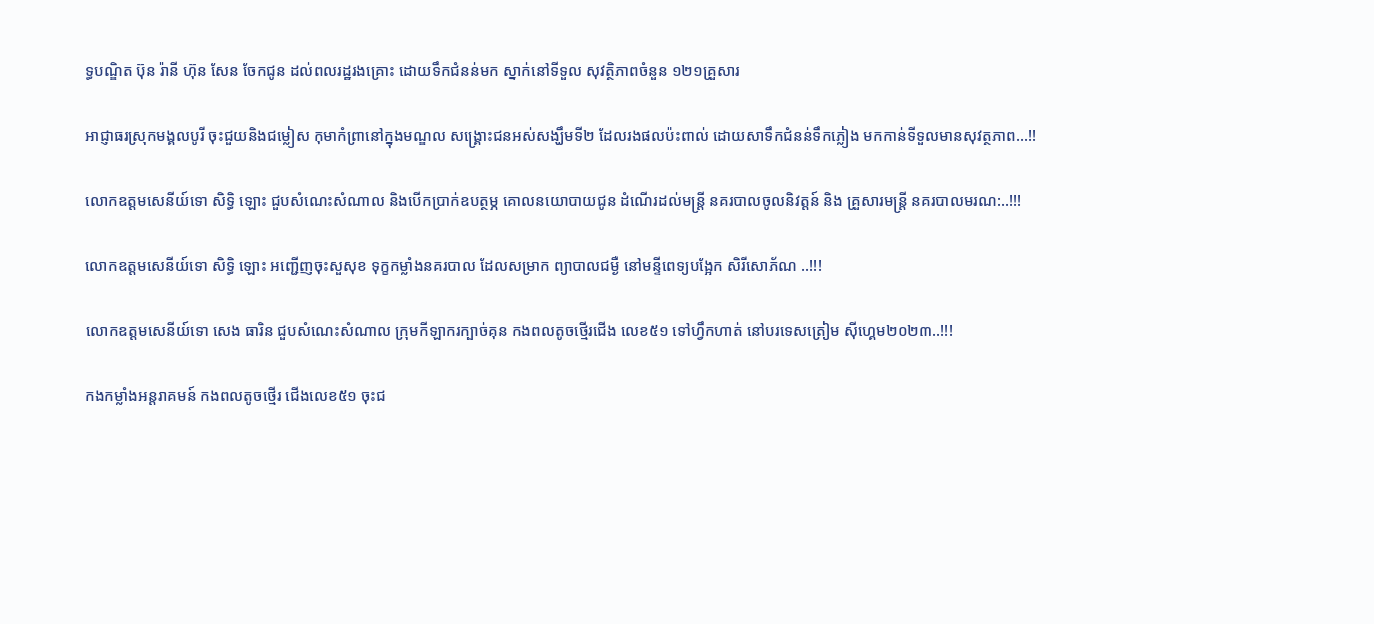ទ្ធបណ្ឌិត ប៊ុន រ៉ានី ហ៊ុន សែន ចែកជូន ដល់ពលរដ្ឋរងគ្រោះ ដោយទឹកជំនន់មក ស្នាក់នៅទីទួល សុវត្ថិភាពចំនួន ១២១គ្រួសារ

អាជ្ញាធរស្រុកមង្គលបូរី ចុះជួយនិងជម្លៀស កុមាកំព្រានៅក្នុងមណ្ឌល សង្គ្រោះជនអស់សង្ឃឹមទី២ ដែលរងផលប៉ះពាល់ ដោយសាទឹកជំនន់ទឹកភ្លៀង មកកាន់ទីទួលមានសុវត្ថភាព…!!

លោកឧត្តមសេនីយ៍ទោ សិទ្ធិ ឡោះ ជួបសំណេះសំណាល និងបើកប្រាក់ឧបត្ថម្ភ គោលនយោបាយជូន ដំណើរដល់មន្ត្រី នគរបាលចូលនិវត្តន៍ និង គ្រួសារមន្ត្រី នគរបាលមរណ:..!!!

លោកឧត្តមសេនីយ៍ទោ សិទ្ធិ ឡោះ អញ្ជើញចុះសួសុខ ទុក្ខកម្លាំងនគរបាល ដែលសម្រាក ព្យាបាលជម្ងឺ នៅមន្ទីពេទ្យបង្អែក សិរីសោភ័ណ ..!!!

លោកឧត្តមសេនីយ៍ទោ សេង ធារិន ជួបសំណេះសំណាល ក្រុមកីឡាករក្បាច់គុន កងពលតូចថ្មើរជើង លេខ៥១ ទៅហ្វឹកហាត់ នៅបរទេសត្រៀម ស៊ីហ្គេម២០២៣..!!!

កងកម្លាំងអន្តរាគមន៍ កងពលតូចថ្មើរ ជើងលេខ៥១ ចុះជ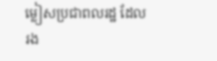ម្លៀសប្រជាពលរដ្ឋ ដែលរង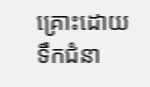គ្រោះដោយ ទឹកជំនា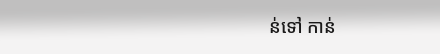ន់ទៅ កាន់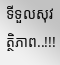ទីទួលសុវត្ថិភាព..!!!